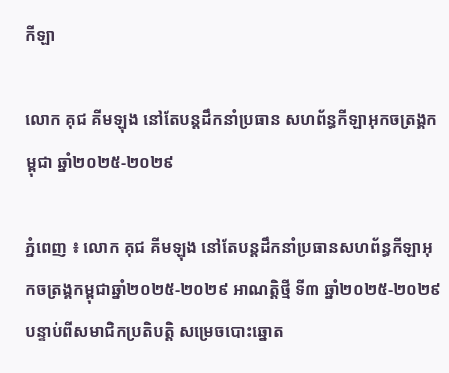កីឡា

លោក គុជ គីមឡុង នៅតែបន្តដឹកនាំប្រធាន សហព័ន្ធកីឡាអុកចត្រង្គកម្ពុជា ឆ្នាំ២០២៥-២០២៩

ភ្នំពេញ ៖ លោក គុជ គីមឡុង នៅតែបន្តដឹកនាំប្រធានសហព័ន្ធកីឡាអុកចត្រង្គកម្ពុជាឆ្នាំ២០២៥-២០២៩ អាណត្តិថ្មី ទី៣ ឆ្នាំ២០២៥-២០២៩ បន្ទាប់ពីសមាជិកប្រតិបត្តិ សម្រេចបោះឆ្នោត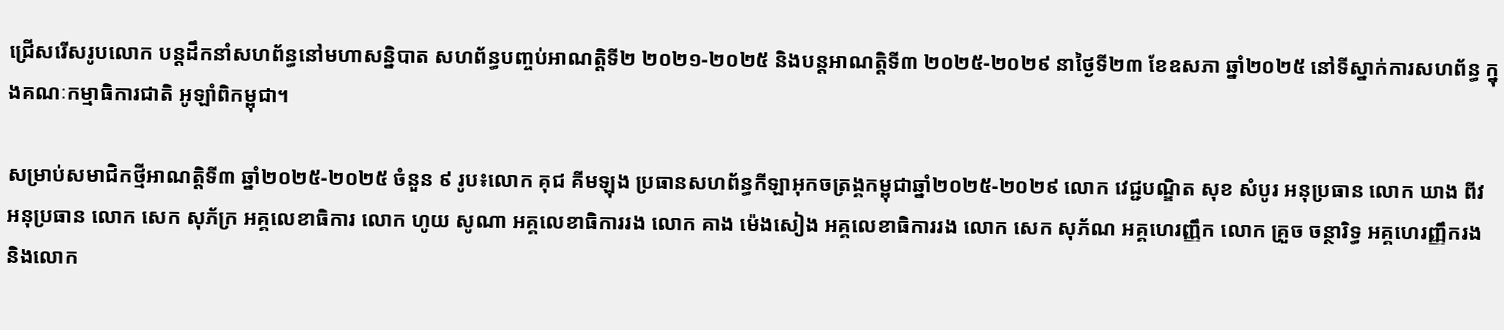ជ្រើសរើសរូបលោក បន្តដឹកនាំសហព័ន្ធនៅមហាសន្និបាត សហព័ន្ធបញ្ចប់អាណត្តិទី២ ២០២១-២០២៥ និងបន្តអាណត្តិទី៣ ២០២៥-២០២៩ នាថ្ងៃទី២៣ ខែឧសភា ឆ្នាំ២០២៥ នៅទីស្នាក់ការសហព័ន្ធ ក្នុងគណៈកម្មាធិការជាតិ អូឡាំពិកម្ពុជា។

សម្រាប់សមាជិកថ្មីអាណត្តិទី៣ ឆ្នាំ២០២៥-២០២៥ ចំនួន ៩ រូប៖លោក គុជ គីមឡុង ប្រធានសហព័ន្ធកីឡាអុកចត្រង្គកម្ពុជាឆ្នាំ២០២៥-២០២៩ លោក វេជ្ជបណ្ឌិត សុខ សំបូរ អនុប្រធាន លោក ឃាង ពីវ អនុប្រធាន លោក សេក សុភ័ក្រ អគ្គលេខាធិការ លោក ហូយ សូណា អគ្គលេខាធិការរង លោក គាង ម៉េងសៀង អគ្គលេខាធិការរង លោក សេក សុភ័ណ អគ្គហេរញ្ញឹក លោក គ្រួច ចន្ថារិទ្ធ អគ្គហេរញ្ញឹករង និងលោក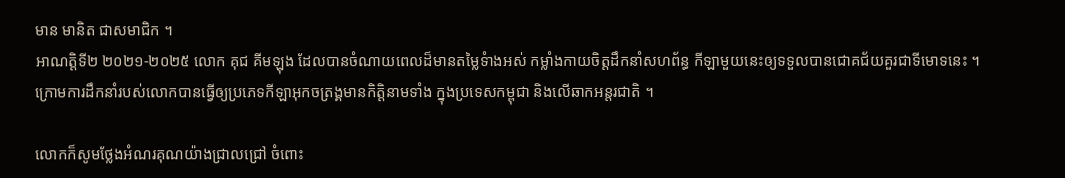មាន មានិត ជាសមាជិក ។
អាណត្តិទី២ ២០២១-២០២៥ លោក គុជ គីមឡុង ដែលបានចំណាយពេលដ៏មានតម្លៃទំាងអស់ កម្លាំងកាយចិត្តដឹកនាំសហព័ន្ធ កីឡាមួយនេះឲ្យទទួលបានជោគជ័យគួរជាទីមោទនេះ ។ ក្រោមការដឹកនាំរបស់លោកបានធ្វើឲ្យប្រភេទកីឡាអុកចត្រង្គមានកិត្តិនាមទាំង ក្នុងប្រទេសកម្ពុជា និងលើឆាកអន្តរជាតិ ។

លោកក៏សូមថ្លែងអំណរគុណយ៉ាងជ្រាលជ្រៅ ចំពោះ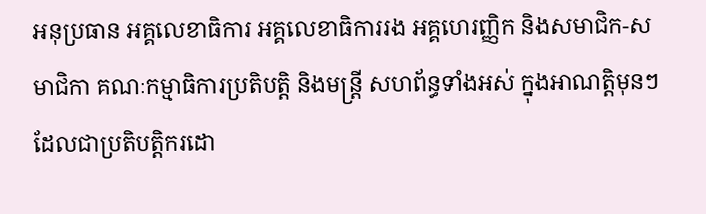អនុប្រធាន អគ្គលេខាធិការ អគ្គលេខាធិការរង អគ្គហេរញ្ញិក និងសមាជិក-សមាជិកា គណៈកម្មាធិការប្រតិបត្តិ និងមន្ត្រី សហព័ន្ធទាំងអស់ ក្នុងអាណត្តិមុនៗ ដែលជាប្រតិបត្តិករដោ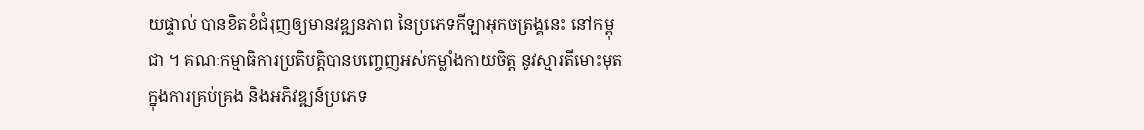យផ្ទាល់ បានខិតខំជំរុញឲ្យមានវឌ្ឍនភាព នៃប្រភេទកីឡាអុកចត្រង្គនេះ នៅកម្ពុជា ។ គណៈកម្មាធិការប្រតិបត្តិបានបញ្ចេញអស់កម្លាំងកាយចិត្ត នូវស្មារតីមោះមុត ក្នុងការគ្រប់គ្រង និងអភិវឌ្ឍន៍ប្រភេទ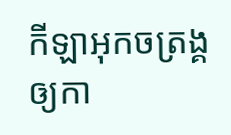កីឡាអុកចត្រង្គឲ្យកា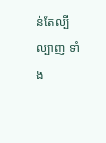ន់តែល្បីល្បាញ ទាំង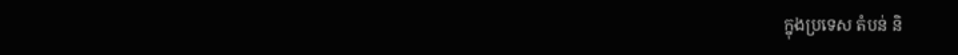ក្នុងប្រទេស តំបន់ និ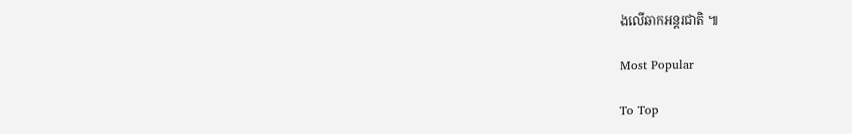ងលើឆាកអន្តរជាតិ ៕

Most Popular

To Top